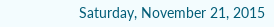Saturday, November 21, 2015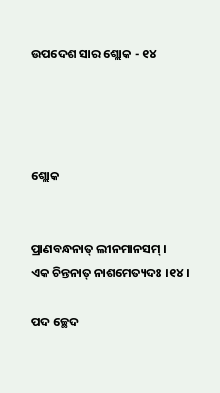ଉପଦେଶ ସାର ଶ୍ଲୋକ - ୧୪




ଶ୍ଲୋକ


ପ୍ରାଣବନ୍ଧନାତ୍ ଲୀନମାନସମ୍ ।
ଏକ ଚିନ୍ତନାତ୍ ନାଶମେତ୍ୟଦଃ ।୧୪।

ପଦ ଚ୍ଛେଦ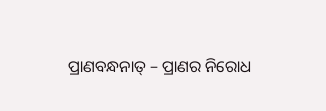ପ୍ରାଣବନ୍ଧନାତ୍ – ପ୍ରାଣର ନିରୋଧ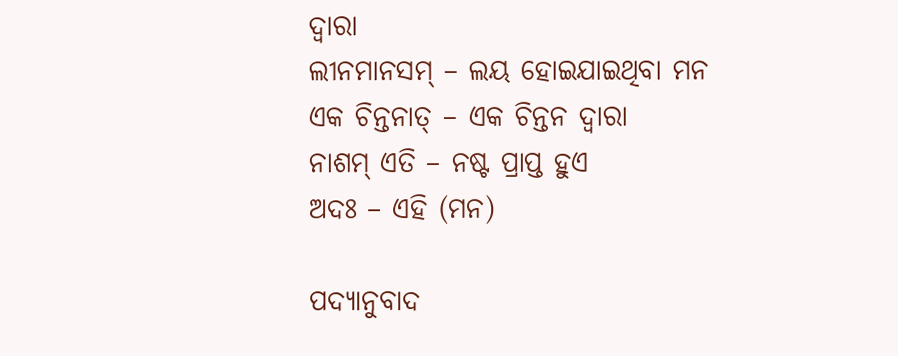ଦ୍ୱାରା
ଲୀନମାନସମ୍ – ଲୟ ହୋଇଯାଇଥିବା ମନ
ଏକ ଚିନ୍ତନାତ୍ – ଏକ ଚିନ୍ତନ ଦ୍ୱାରା
ନାଶମ୍ ଏତି – ନଷ୍ଟ ପ୍ରାପ୍ତ ହୁଏ
ଅଦଃ – ଏହି (ମନ)

ପଦ୍ୟାନୁବାଦ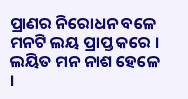ପ୍ରାଣର ନିରୋଧନ ବଳେ
ମନଟି ଲୟ ପ୍ରାପ୍ତ କରେ ।
ଲୟିତ ମନ ନାଶ ହେଳେ ।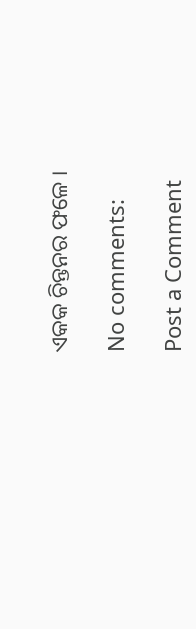ଏକକ ଚିନ୍ତନର ଫଳେ ।

No comments:

Post a Comment